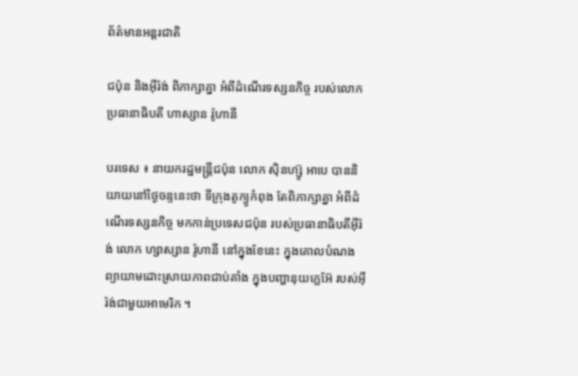ព័ត៌មានអន្តរជាតិ

ជប៉ុន និងអ៊ីរ៉ង់ ពិភាក្សាគ្នា អំពីដំណើរទស្សនកិច្ច របស់លោកប្រធានាធិបតី ហាស្សាន រ៉ូហានី

បរទេស ៖ នាយករដ្ឋមន្ត្រីជប៉ុន លោក ស៊ិនហ្ស៊ូ អាបេ បាននិយាយនៅថ្ងៃចន្ទនេះថា ទីក្រុងតូក្យូកំពុង តែពិភាក្សាគ្នា អំពីដំណើរទស្សនកិច្ច មកកាន់ប្រទេសជប៉ុន របស់ប្រធានាធិបតីអ៊ីរ៉ង់ លោក ហ្សាស្សាន រ៉ូហានី នៅក្នុងខែនេះ ក្នុងគោលបំណងព្យាយាមដោះស្រាយភាពជាប់គាំង ក្នុងបញ្ហានុយក្លេអ៊ែ របស់អ៊ីរ៉ង់ជាមួយអាមេរិក ។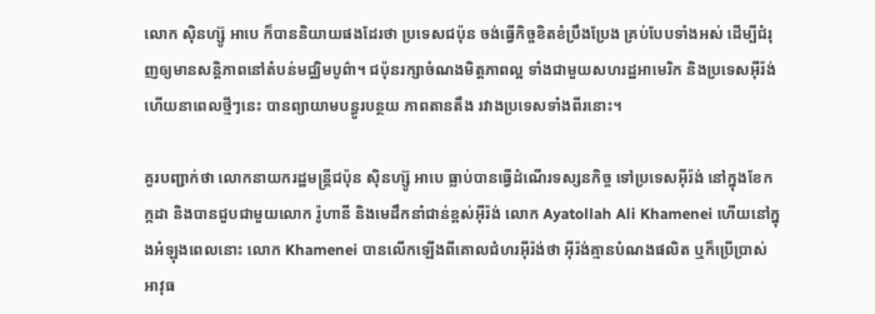លោក ស៊ិនហ្ស៊ូ អាបេ ក៏បាននិយាយផងដែរថា ប្រទេសជប៉ុន ចង់ធ្វើកិច្ចខិតខំប្រឹងប្រែង គ្រប់បែបទាំងអស់ ដើម្បីជំរុញឲ្យមានសន្តិភាពនៅតំបន់មជ្ឈិមបូព៌ា។ ជប៉ុនរក្សាចំណងមិត្តភាពល្អ ទាំងជាមួយសហរដ្ឋអាមេរិក និងប្រទេសអ៊ីរ៉ង់ ហើយនាពេលថ្មីៗនេះ បានព្យាយាមបន្ធូរបន្ថយ ភាពតានតឹង រវាងប្រទេសទាំងពីរនោះ។

គួរបញ្ជាក់ថា លោកនាយករដ្ឋមន្ត្រីជប៉ុន ស៊ិនហ្ស៊ូ អាបេ ធ្លាប់បានធ្វើដំណើរទស្សនកិច្ច ទៅប្រទេសអ៊ីរ៉ង់ នៅក្នុងខែកក្កដា និងបានជួបជាមួយលោក រ៉ូហានី និងមេដឹកនាំជាន់ខ្ពស់អ៊ីរ៉ង់ លោក Ayatollah Ali Khamenei ហើយនៅក្នុងអំឡុងពេលនោះ លោក Khamenei បានលើកឡើងពីគោលជំហរអ៊ីរ៉ង់ថា អ៊ីរ៉ង់គ្មានបំណងផលិត ឬក៏ប្រើប្រាស់អាវុធ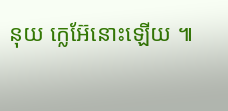នុយ ក្លេអ៊ែនោះឡើយ ៕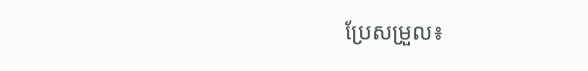ប្រែសម្រួល៖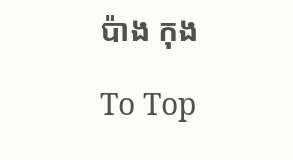ប៉ាង កុង

To Top